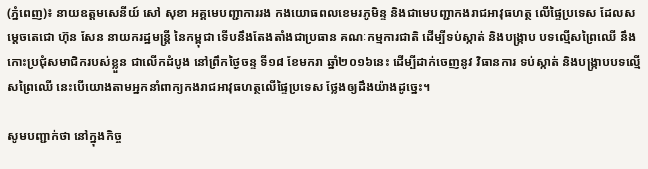(ភ្នំពេញ)៖ នាយឧត្តមសេនីយ៍ សៅ សុខា អគ្គមេបញ្ជាការរង កងយោធពលខេមរភូមិន្ទ និងជាមេបញ្ជាកងរាជអាវុធហត្ថ លើផ្ទៃប្រទេស ដែលសម្តេចតេជោ ហ៊ុន សែន នាយករដ្ឋមន្រ្តី នៃកម្ពុជា ទើបនឹងតែងតាំងជាប្រធាន គណៈកម្មការជាតិ ដើម្បីទប់ស្កាត់ និងបង្រ្កាប បទល្មើសព្រៃឈើ នឹងកោះប្រជុំសមាជិករបស់ខ្លួន ជាលើកដំបូង នៅព្រឹកថ្ងៃចន្ទ ទី១៨ ខែមករា ឆ្នាំ២០១៦នេះ ដើម្បីដាក់ចេញនូវ វិធានការ ទប់ស្កាត់ និងបង្រ្កាបបទល្មើសព្រៃឈើ នេះបើយោងតាមអ្នកនាំពាក្យកងរាជអាវុធហត្ថលើផ្ទៃប្រទេស ថ្លែងឲ្យដឹងយ៉ាងដូច្នេះ។

សូមបញ្ជាក់ថា នៅក្នុងកិច្ច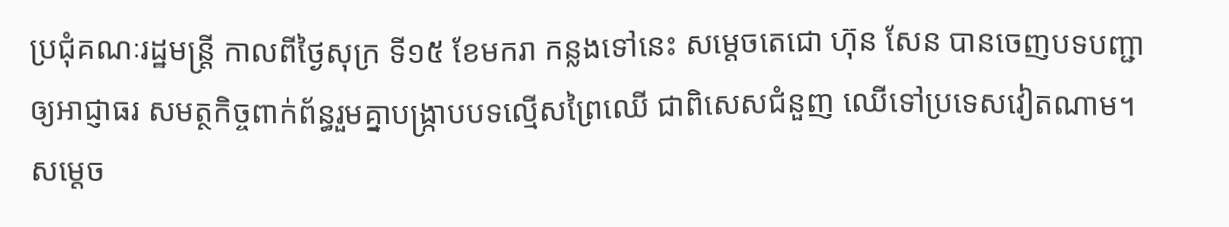ប្រជុំគណៈរដ្ឋមន្រ្តី កាលពីថ្ងៃសុក្រ ទី១៥ ខែមករា កន្លងទៅនេះ សម្តេចតេជោ ហ៊ុន សែន បានចេញបទបញ្ជា ឲ្យអាជ្ញាធរ សមត្ថកិច្ចពាក់ព័ន្ធរួមគ្នាបង្រ្កាបបទល្មើសព្រៃឈើ ជាពិសេសជំនួញ ឈើទៅប្រទេសវៀតណាម។ សម្តេច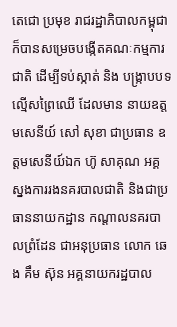តេជោ ប្រមុខ រាជរដ្ឋាភិបាលកម្ពុជា ក៏បានសម្រេចបង្កើតគណៈកម្មការជាតិ ដើម្បីទប់ស្កាត់ និង បង្រ្កាបបទល្មើសព្រៃឈើ ដែលមាន នាយឧត្តមសេនីយ៍ សៅ សុខា ជាប្រធាន ឧត្តមសេនីយ៍ឯក ហ៊ូ សាគុណ អគ្គស្នងការរងនគរបាលជាតិ និងជាប្រធាននាយកដ្ឋាន កណ្តាលនគរបាលព្រំដែន ជាអនុប្រធាន លោក ឆេង គឹម ស៊ុន អគ្គនាយករដ្ឋបាល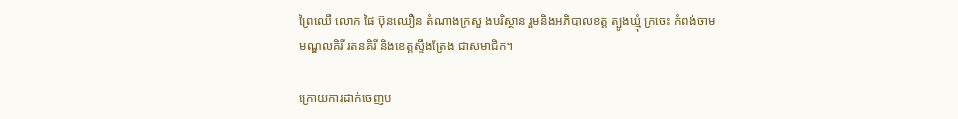ព្រៃឈើ លោក ផៃ ប៊ុនឈឿន តំណាងក្រសួ ងបរិស្ថាន រួមនិងអភិបាលខត្ត ត្បូងឃ្មុំ ក្រចេះ កំពង់ចាម មណ្ឌលគិរី រតនគិរី និងខេត្តស្ទឹងត្រែង ជាសមាជិក។

ក្រោយការដាក់ចេញប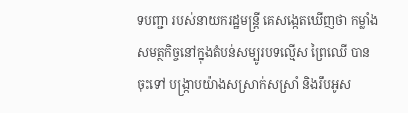ទបញ្ជា របស់នាយករដ្ឋមន្រ្តី គេសង្កេតឃើញថា កម្លាំងសមត្ថកិច្ចនៅក្នុងតំបន់សម្បូរបទល្មើស ព្រៃឈើ បានចុះទៅ បង្រ្កាបយ៉ាងសស្រាក់សស្រាំ និងរឹបអូស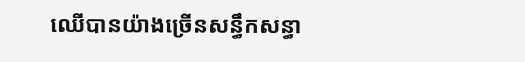ឈើបានយ៉ាងច្រើនសន្ធឹកសន្ធា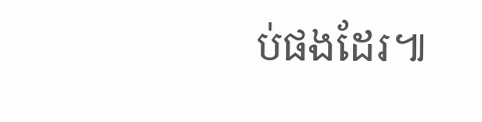ប់ផងដែរ៕